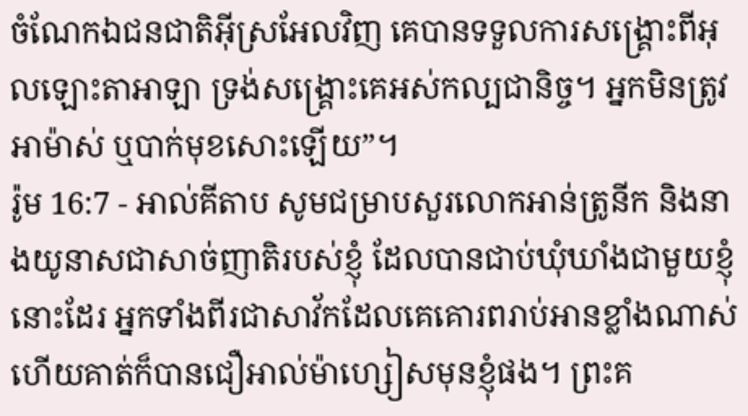ចំណែកឯជនជាតិអ៊ីស្រអែលវិញ គេបានទទួលការសង្គ្រោះពីអុលឡោះតាអាឡា ទ្រង់សង្គ្រោះគេអស់កល្បជានិច្ច។ អ្នកមិនត្រូវអាម៉ាស់ ឬបាក់មុខសោះឡើយ”។
រ៉ូម 16:7 - អាល់គីតាប សូមជម្រាបសួរលោកអាន់ត្រូនីក និងនាងយូនាសជាសាច់ញាតិរបស់ខ្ញុំ ដែលបានជាប់ឃុំឃាំងជាមួយខ្ញុំនោះដែរ អ្នកទាំងពីរជាសាវ័កដែលគេគោរពរាប់អានខ្លាំងណាស់ ហើយគាត់ក៏បានជឿអាល់ម៉ាហ្សៀសមុនខ្ញុំផង។ ព្រះគ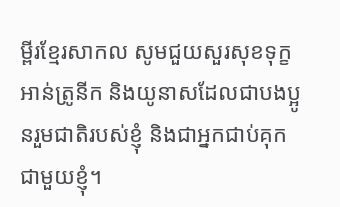ម្ពីរខ្មែរសាកល សូមជួយសួរសុខទុក្ខអាន់ត្រូនីក និងយូនាសដែលជាបងប្អូនរួមជាតិរបស់ខ្ញុំ និងជាអ្នកជាប់គុកជាមួយខ្ញុំ។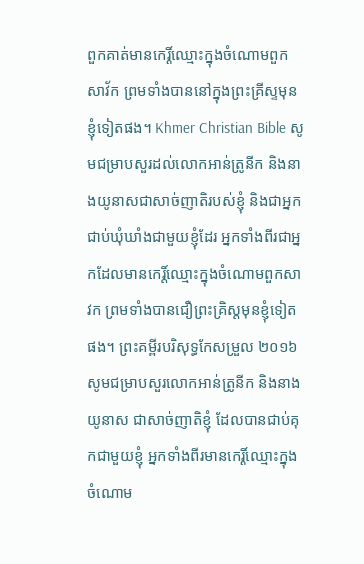ពួកគាត់មានកេរ្តិ៍ឈ្មោះក្នុងចំណោមពួកសាវ័ក ព្រមទាំងបាននៅក្នុងព្រះគ្រីស្ទមុនខ្ញុំទៀតផង។ Khmer Christian Bible សូមជម្រាបសួរដល់លោកអាន់ត្រូនីក និងនាងយូនាសជាសាច់ញាតិរបស់ខ្ញុំ និងជាអ្នកជាប់ឃុំឃាំងជាមួយខ្ញុំដែរ អ្នកទាំងពីរជាអ្នកដែលមានកេរិ៍្ដឈ្មោះក្នុងចំណោមពួកសាវក ព្រមទាំងបានជឿព្រះគ្រិស្ដមុនខ្ញុំទៀតផង។ ព្រះគម្ពីរបរិសុទ្ធកែសម្រួល ២០១៦ សូមជម្រាបសួរលោកអាន់ត្រូនីក និងនាងយូនាស ជាសាច់ញាតិខ្ញុំ ដែលបានជាប់គុកជាមួយខ្ញុំ អ្នកទាំងពីរមានកេរ្តិ៍ឈ្មោះក្នុងចំណោម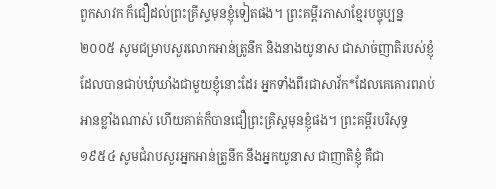ពួកសាវក ក៏ជឿដល់ព្រះគ្រីស្ទមុនខ្ញុំទៀតផង។ ព្រះគម្ពីរភាសាខ្មែរបច្ចុប្បន្ន ២០០៥ សូមជម្រាបសួរលោកអាន់ត្រូនីក និងនាងយូនាស ជាសាច់ញាតិរបស់ខ្ញុំ ដែលបានជាប់ឃុំឃាំងជាមួយខ្ញុំនោះដែរ អ្នកទាំងពីរជាសាវ័ក*ដែលគេគោរពរាប់អានខ្លាំងណាស់ ហើយគាត់ក៏បានជឿព្រះគ្រិស្តមុនខ្ញុំផង។ ព្រះគម្ពីរបរិសុទ្ធ ១៩៥៤ សូមជំរាបសួរអ្នកអាន់ត្រូនីក នឹងអ្នកយូនាស ជាញាតិខ្ញុំ គឺជា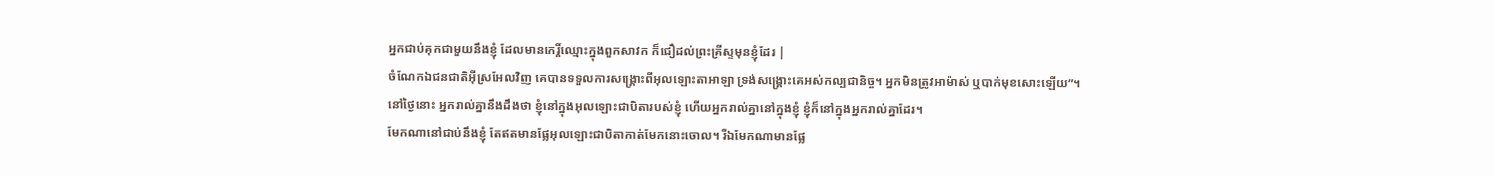អ្នកជាប់គុកជាមួយនឹងខ្ញុំ ដែលមានកេរ្តិ៍ឈ្មោះក្នុងពួកសាវក ក៏ជឿដល់ព្រះគ្រីស្ទមុនខ្ញុំដែរ |
ចំណែកឯជនជាតិអ៊ីស្រអែលវិញ គេបានទទួលការសង្គ្រោះពីអុលឡោះតាអាឡា ទ្រង់សង្គ្រោះគេអស់កល្បជានិច្ច។ អ្នកមិនត្រូវអាម៉ាស់ ឬបាក់មុខសោះឡើយ”។
នៅថ្ងៃនោះ អ្នករាល់គ្នានឹងដឹងថា ខ្ញុំនៅក្នុងអុលឡោះជាបិតារបស់ខ្ញុំ ហើយអ្នករាល់គ្នានៅក្នុងខ្ញុំ ខ្ញុំក៏នៅក្នុងអ្នករាល់គ្នាដែរ។
មែកណានៅជាប់នឹងខ្ញុំ តែឥតមានផ្លែអុលឡោះជាបិតាកាត់មែកនោះចោល។ រីឯមែកណាមានផ្លែ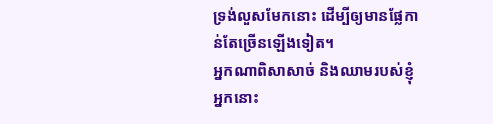ទ្រង់លួសមែកនោះ ដើម្បីឲ្យមានផ្លែកាន់តែច្រើនឡើងទៀត។
អ្នកណាពិសាសាច់ និងឈាមរបស់ខ្ញុំ អ្នកនោះ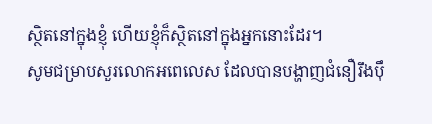ស្ថិតនៅក្នុងខ្ញុំ ហើយខ្ញុំក៏ស្ថិតនៅក្នុងអ្នកនោះដែរ។
សូមជម្រាបសួរលោកអពេលេស ដែលបានបង្ហាញជំនឿរឹងប៉ឹ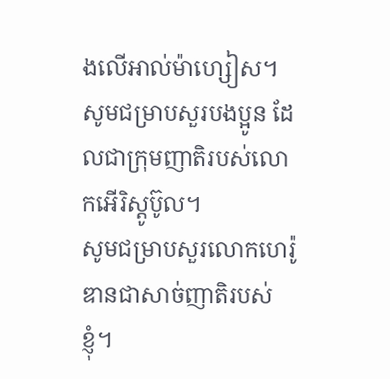ងលើអាល់ម៉ាហ្សៀស។ សូមជម្រាបសួរបងប្អូន ដែលជាក្រុមញាតិរបស់លោកអើរិស្ដូប៊ូល។
សូមជម្រាបសួរលោកហេរ៉ូឌានជាសាច់ញាតិរបស់ខ្ញុំ។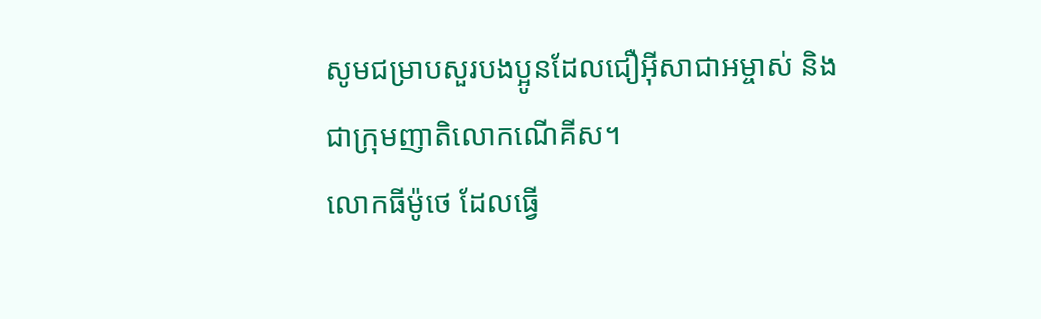សូមជម្រាបសួរបងប្អូនដែលជឿអ៊ីសាជាអម្ចាស់ និងជាក្រុមញាតិលោកណើគីស។
លោកធីម៉ូថេ ដែលធ្វើ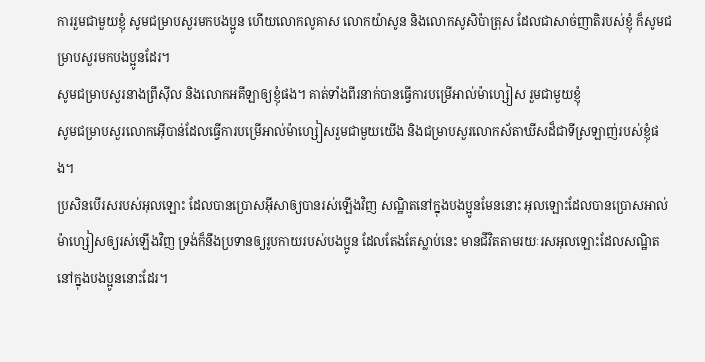ការរួមជាមួយខ្ញុំ សូមជម្រាបសួរមកបងប្អូន ហើយលោកលូគាស លោកយ៉ាសូន និងលោកសូសិប៉ាត្រុស ដែលជាសាច់ញាតិរបស់ខ្ញុំ ក៏សូមជម្រាបសួរមកបងប្អូនដែរ។
សូមជម្រាបសួរនាងព្រីស៊ីល និងលោកអគីឡាឲ្យខ្ញុំផង។ គាត់ទាំងពីរនាក់បានធ្វើការបម្រើអាល់ម៉ាហ្សៀស រួមជាមួយខ្ញុំ
សូមជម្រាបសួរលោកអ៊ើបាន់ដែលធ្វើការបម្រើអាល់ម៉ាហ្សៀសរួមជាមួយយើង និងជម្រាបសួរលោកស័តាឃីសដ៏ជាទីស្រឡាញ់របស់ខ្ញុំផង។
ប្រសិនបើរសរបស់អុលឡោះ ដែលបានប្រោសអ៊ីសាឲ្យបានរស់ឡើងវិញ សណ្ឋិតនៅក្នុងបងប្អូនមែននោះ អុលឡោះដែលបានប្រោសអាល់ម៉ាហ្សៀសឲ្យរស់ឡើងវិញ ទ្រង់ក៏នឹងប្រទានឲ្យរូបកាយរបស់បងប្អូន ដែលតែងតែស្លាប់នេះ មានជីវិតតាមរយៈរសអុលឡោះដែលសណ្ឋិតនៅក្នុងបងប្អូននោះដែរ។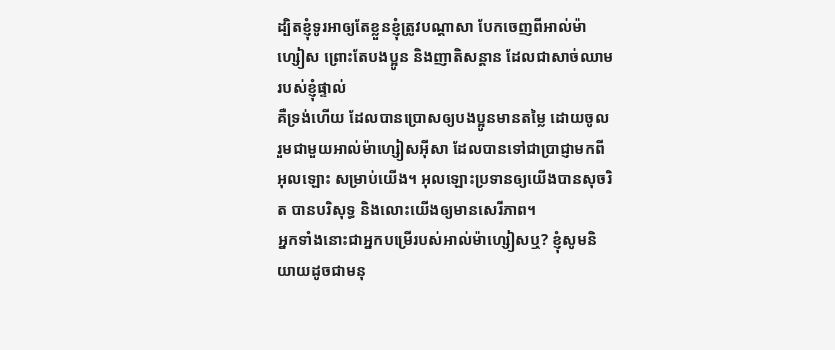ដ្បិតខ្ញុំទូរអាឲ្យតែខ្លួនខ្ញុំត្រូវបណ្ដាសា បែកចេញពីអាល់ម៉ាហ្សៀស ព្រោះតែបងប្អូន និងញាតិសន្ដាន ដែលជាសាច់ឈាមរបស់ខ្ញុំផ្ទាល់
គឺទ្រង់ហើយ ដែលបានប្រោសឲ្យបងប្អូនមានតម្លៃ ដោយចូលរួមជាមួយអាល់ម៉ាហ្សៀសអ៊ីសា ដែលបានទៅជាប្រាជ្ញាមកពីអុលឡោះ សម្រាប់យើង។ អុលឡោះប្រទានឲ្យយើងបានសុចរិត បានបរិសុទ្ធ និងលោះយើងឲ្យមានសេរីភាព។
អ្នកទាំងនោះជាអ្នកបម្រើរបស់អាល់ម៉ាហ្សៀសឬ? ខ្ញុំសូមនិយាយដូចជាមនុ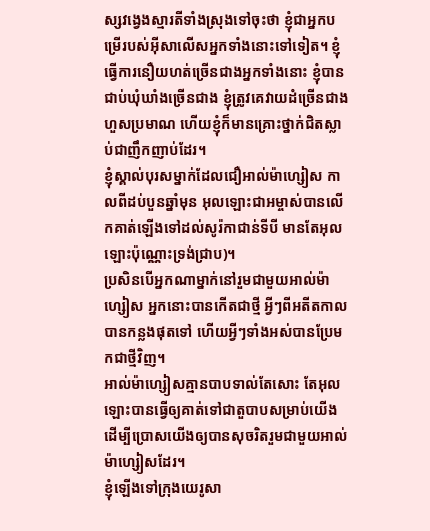ស្សវង្វេងស្មារតីទាំងស្រុងទៅចុះថា ខ្ញុំជាអ្នកបម្រើរបស់អ៊ីសាលើសអ្នកទាំងនោះទៅទៀត។ ខ្ញុំធ្វើការនឿយហត់ច្រើនជាងអ្នកទាំងនោះ ខ្ញុំបានជាប់ឃុំឃាំងច្រើនជាង ខ្ញុំត្រូវគេវាយដំច្រើនជាងហួសប្រមាណ ហើយខ្ញុំក៏មានគ្រោះថ្នាក់ជិតស្លាប់ជាញឹកញាប់ដែរ។
ខ្ញុំស្គាល់បុរសម្នាក់ដែលជឿអាល់ម៉ាហ្សៀស កាលពីដប់បួនឆ្នាំមុន អុលឡោះជាអម្ចាស់បានលើកគាត់ឡើងទៅដល់សូរ៉កាជាន់ទីបី មានតែអុលឡោះប៉ុណ្ណោះទ្រង់ជ្រាប)។
ប្រសិនបើអ្នកណាម្នាក់នៅរួមជាមួយអាល់ម៉ាហ្សៀស អ្នកនោះបានកើតជាថ្មី អ្វីៗពីអតីតកាលបានកន្លងផុតទៅ ហើយអ្វីៗទាំងអស់បានប្រែមកជាថ្មីវិញ។
អាល់ម៉ាហ្សៀសគ្មានបាបទាល់តែសោះ តែអុលឡោះបានធ្វើឲ្យគាត់ទៅជាតួបាបសម្រាប់យើង ដើម្បីប្រោសយើងឲ្យបានសុចរិតរួមជាមួយអាល់ម៉ាហ្សៀសដែរ។
ខ្ញុំឡើងទៅក្រុងយេរូសា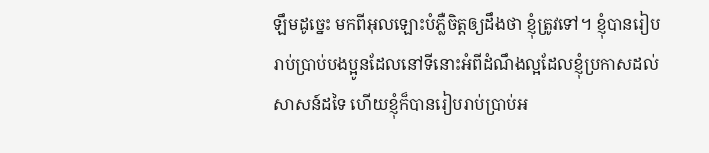ឡឹមដូច្នេះ មកពីអុលឡោះបំភ្លឺចិត្ដឲ្យដឹងថា ខ្ញុំត្រូវទៅ។ ខ្ញុំបានរៀបរាប់ប្រាប់បងប្អូនដែលនៅទីនោះអំពីដំណឹងល្អដែលខ្ញុំប្រកាសដល់សាសន៍ដទៃ ហើយខ្ញុំក៏បានរៀបរាប់ប្រាប់អ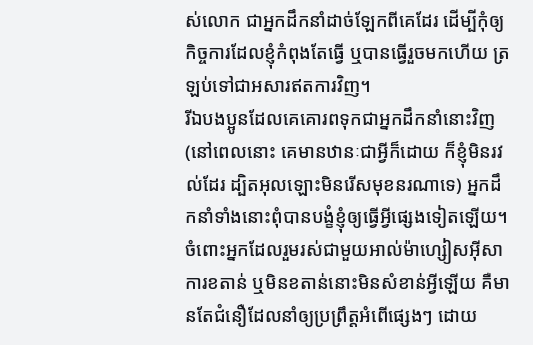ស់លោក ជាអ្នកដឹកនាំដាច់ឡែកពីគេដែរ ដើម្បីកុំឲ្យកិច្ចការដែលខ្ញុំកំពុងតែធ្វើ ឬបានធ្វើរួចមកហើយ ត្រឡប់ទៅជាអសារឥតការវិញ។
រីឯបងប្អូនដែលគេគោរពទុកជាអ្នកដឹកនាំនោះវិញ (នៅពេលនោះ គេមានឋានៈជាអ្វីក៏ដោយ ក៏ខ្ញុំមិនរវល់ដែរ ដ្បិតអុលឡោះមិនរើសមុខនរណាទេ) អ្នកដឹកនាំទាំងនោះពុំបានបង្ខំខ្ញុំឲ្យធ្វើអ្វីផ្សេងទៀតឡើយ។
ចំពោះអ្នកដែលរួមរស់ជាមួយអាល់ម៉ាហ្សៀសអ៊ីសា ការខតាន់ ឬមិនខតាន់នោះមិនសំខាន់អ្វីឡើយ គឺមានតែជំនឿដែលនាំឲ្យប្រព្រឹត្ដអំពើផ្សេងៗ ដោយ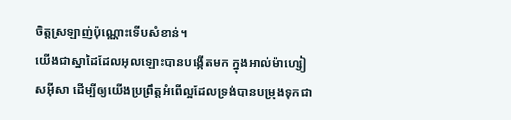ចិត្ដស្រឡាញ់ប៉ុណ្ណោះទើបសំខាន់។
យើងជាស្នាដៃដែលអុលឡោះបានបង្កើតមក ក្នុងអាល់ម៉ាហ្សៀសអ៊ីសា ដើម្បីឲ្យយើងប្រព្រឹត្ដអំពើល្អដែលទ្រង់បានបម្រុងទុកជា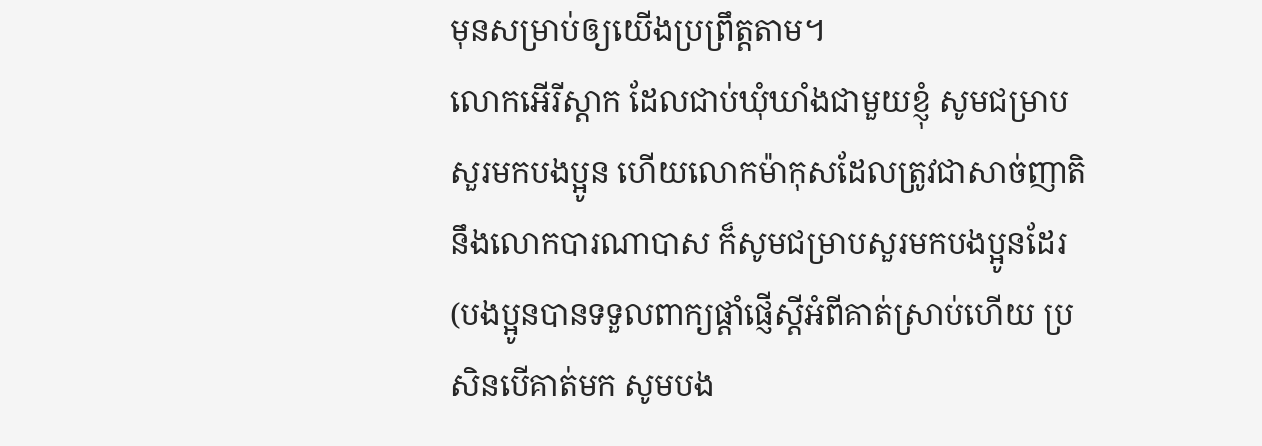មុនសម្រាប់ឲ្យយើងប្រព្រឹត្ដតាម។
លោកអើរីស្ដាក ដែលជាប់ឃុំឃាំងជាមួយខ្ញុំ សូមជម្រាបសួរមកបងប្អូន ហើយលោកម៉ាកុសដែលត្រូវជាសាច់ញាតិនឹងលោកបារណាបាស ក៏សូមជម្រាបសួរមកបងប្អូនដែរ (បងប្អូនបានទទួលពាក្យផ្ដាំផ្ញើស្ដីអំពីគាត់ស្រាប់ហើយ ប្រសិនបើគាត់មក សូមបង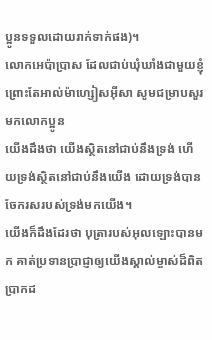ប្អូនទទួលដោយរាក់ទាក់ផង)។
លោកអេប៉ាប្រាស ដែលជាប់ឃុំឃាំងជាមួយខ្ញុំ ព្រោះតែអាល់ម៉ាហ្សៀសអ៊ីសា សូមជម្រាបសួរមកលោកប្អូន
យើងដឹងថា យើងស្ថិតនៅជាប់នឹងទ្រង់ ហើយទ្រង់ស្ថិតនៅជាប់នឹងយើង ដោយទ្រង់បានចែករសរបស់ទ្រង់មកយើង។
យើងក៏ដឹងដែរថា បុត្រារបស់អុលឡោះបានមក គាត់ប្រទានប្រាជ្ញាឲ្យយើងស្គាល់ម្ចាស់ដ៏ពិតប្រាកដ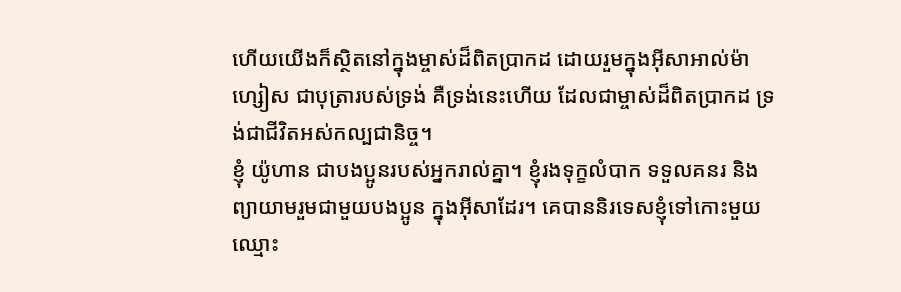ហើយយើងក៏ស្ថិតនៅក្នុងម្ចាស់ដ៏ពិតប្រាកដ ដោយរួមក្នុងអ៊ីសាអាល់ម៉ាហ្សៀស ជាបុត្រារបស់ទ្រង់ គឺទ្រង់នេះហើយ ដែលជាម្ចាស់ដ៏ពិតប្រាកដ ទ្រង់ជាជីវិតអស់កល្បជានិច្ច។
ខ្ញុំ យ៉ូហាន ជាបងប្អូនរបស់អ្នករាល់គ្នា។ ខ្ញុំរងទុក្ខលំបាក ទទួលគនរ និងព្យាយាមរួមជាមួយបងប្អូន ក្នុងអ៊ីសាដែរ។ គេបាននិរទេសខ្ញុំទៅកោះមួយឈ្មោះ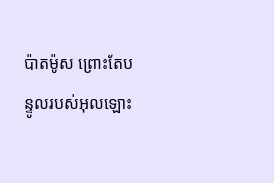ប៉ាតម៉ូស ព្រោះតែបន្ទូលរបស់អុលឡោះ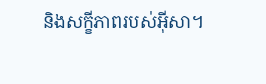និងសក្ខីភាពរបស់អ៊ីសា។